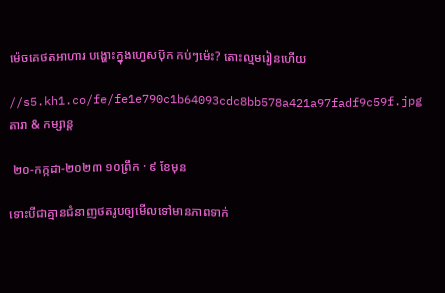ម៉េចគេថតអាហារ បង្ហោះក្នុងហ្វេសប៊ុក កប់ៗម៉េះ? តោះល្មមរៀនហើយ

//s5.kh1.co/fe/fe1e790c1b64093cdc8bb578a421a97fadf9c59f.jpg
តារា & កម្សាន្ដ

 ២០-កក្កដា-២០២៣ ១០ព្រឹក · ៩ ខែមុន

ទោះបីជាគ្មានជំនាញថតរូបឲ្យមើលទៅមានភាពទាក់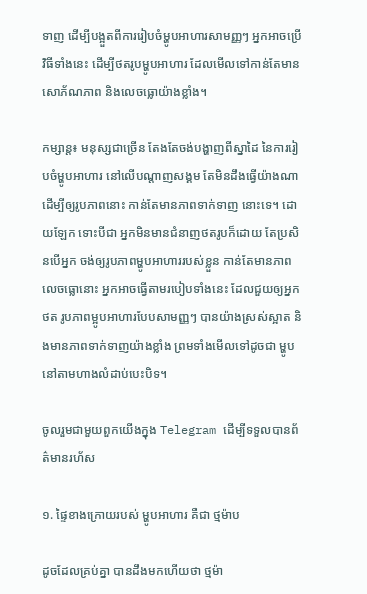ទាញ ដើម្បីបង្អួតពីការរៀបចំម្ហូបអាហារសាមញ្ញៗ អ្នកអាចប្រើវិធីទាំងនេះ ដើម្បីថតរូបម្ហូបអាហារ ដែលមើលទៅកាន់តែមានសោភ័ណភាព និងលេចធ្លោយ៉ាងខ្លាំង។

កម្សាន្ត៖ មនុស្សជាច្រើន តែងតែចង់បង្ហាញពីស្នាដៃ នៃការរៀបចំម្ហូបអាហារ នៅលើបណ្ដាញសង្គម តែមិនដឹងធ្វើយ៉ាងណា ដើម្បីឲ្យរូបភាពនោះ កាន់តែមានភាពទាក់ទាញ នោះទេ។ ដោយឡែក ទោះបីជា អ្នកមិនមានជំនាញថតរូបក៏ដោយ តែប្រសិនបើអ្នក ចង់ឲ្យរូបភាពម្ហូបអាហាររបស់ខ្លួន កាន់តែមានភាពលេចធ្លោនោះ អ្នកអាចធ្វើតាមរបៀបទាំងនេះ ដែលជួយឲ្យអ្នកថត រូបភាពម្អូបអាហារបែបសាមញ្ញៗ បានយ៉ាងស្រស់ស្អាត និងមានភាពទាក់ទាញយ៉ាងខ្លាំង ព្រមទាំងមើលទៅដូចជា ម្ហូបនៅតាមហាងលំដាប់បេះបិទ។

ចូលរួមជាមួយពួកយើងក្នុង Telegram ដើម្បីទទួលបានព័ត៌មានរហ័ស

១. ផ្ទៃខាងក្រោយរបស់ ម្ហូបអាហារ គឺជា ថ្មម៉ាប

ដូចដែលគ្រប់គ្នា បានដឹងមកហើយថា ថ្មម៉ា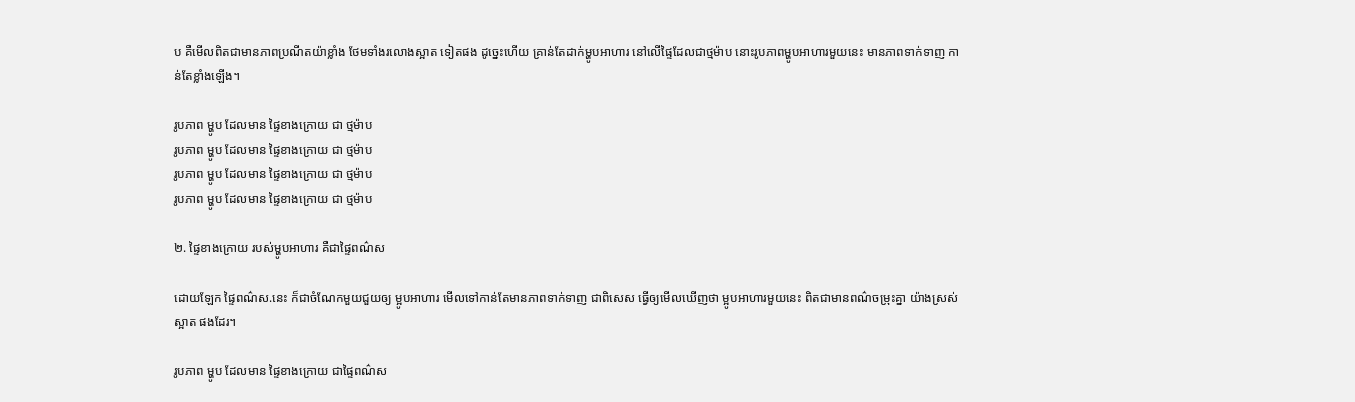ប គឺមើលពិតជាមានភាពប្រណីតយ៉ាខ្លាំង ថែមទាំងរលោងស្អាត ទៀតផង ដូច្នេះហើយ គ្រាន់តែដាក់ម្ហូបអាហារ នៅលើផ្ទៃដែលជាថ្មម៉ាប នោះរូបភាពម្ហូបអាហារមួយនេះ មានភាពទាក់ទាញ កាន់តែខ្លាំងឡើង។

រូបភាព ម្ហូប ដែលមាន ផ្ទៃខាងក្រោយ ជា ថ្មម៉ាប
រូបភាព ម្ហូប ដែលមាន ផ្ទៃខាងក្រោយ ជា ថ្មម៉ាប
រូបភាព ម្ហូប ដែលមាន ផ្ទៃខាងក្រោយ ជា ថ្មម៉ាប
រូបភាព ម្ហូប ដែលមាន ផ្ទៃខាងក្រោយ ជា ថ្មម៉ាប

២. ផ្ទៃខាងក្រោយ របស់ម្ហូបអាហារ គឺជាផ្ទៃពណ៌ស

ដោយឡែក ផ្ទៃពណ៌ស.នេះ ក៏ជាចំណែកមួយជួយឲ្យ ម្អូបអាហារ មើលទៅកាន់តែមានភាពទាក់ទាញ ជាពិសេស ធ្វើឲ្យមើលឃើញថា ម្អូបអាហារមួយនេះ ពិតជាមានពណ៌ចម្រុះគ្នា យ៉ាងស្រស់ស្អាត ផងដែរ។

រូបភាព ម្ហូប ដែលមាន ផ្ទៃខាងក្រោយ ជាផ្ទៃពណ៌ស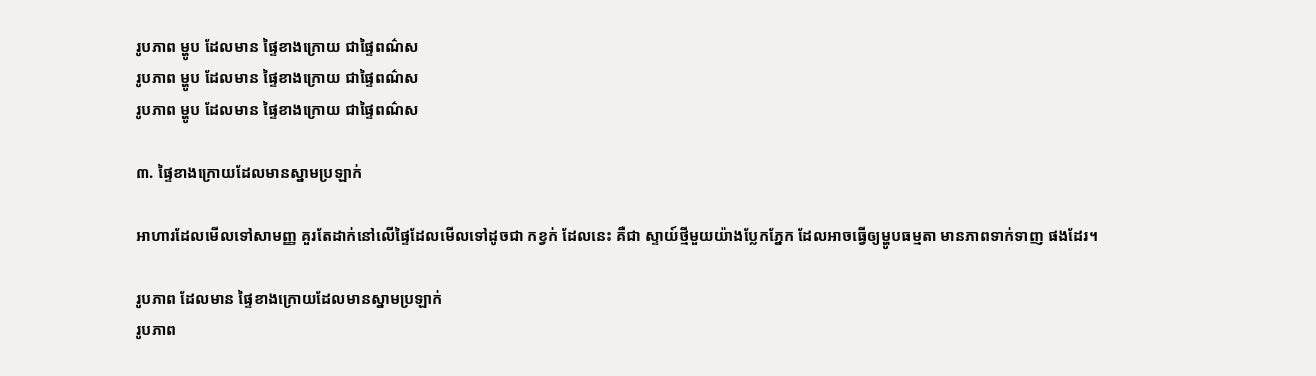រូបភាព ម្ហូប ដែលមាន ផ្ទៃខាងក្រោយ ជាផ្ទៃពណ៌ស
រូបភាព ម្ហូប ដែលមាន ផ្ទៃខាងក្រោយ ជាផ្ទៃពណ៌ស
រូបភាព ម្ហូប ដែលមាន ផ្ទៃខាងក្រោយ ជាផ្ទៃពណ៌ស

៣. ផ្ទៃខាងក្រោយដែលមានស្នាមប្រឡាក់

អាហារដែលមើលទៅសាមញ្ញ គួរតែដាក់នៅលើផ្ទៃដែលមើលទៅដូចជា កខ្វក់ ដែលនេះ គឺជា ស្ទាយ៍ថ្មីមួយយ៉ាងប្លែកភ្នែក ដែលអាចធ្វើឲ្យម្ហូបធម្មតា មានភាពទាក់ទាញ ផងដែរ។

រូបភាព ដែលមាន ផ្ទៃខាងក្រោយដែលមានស្នាមប្រឡាក់
រូបភាព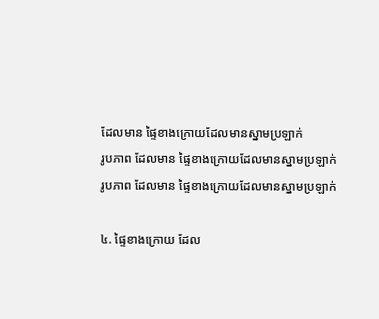ដែលមាន ផ្ទៃខាងក្រោយដែលមានស្នាមប្រឡាក់
រូបភាព ដែលមាន ផ្ទៃខាងក្រោយដែលមានស្នាមប្រឡាក់
រូបភាព ដែលមាន ផ្ទៃខាងក្រោយដែលមានស្នាមប្រឡាក់

៤. ផ្ទៃខាងក្រោយ ដែល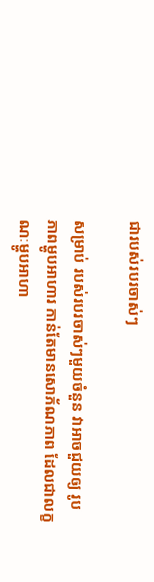ជារបស់របរចាស់ៗ

សម្រាប់ របស់របរចាស់ៗមួយចំនួន វាអាចជួយឲ្យ រូបភាពម្ហូបអាហារ កាន់តែមានសោភ័ណភាព ដែលជាលក្ខណៈម្ហូបអាហា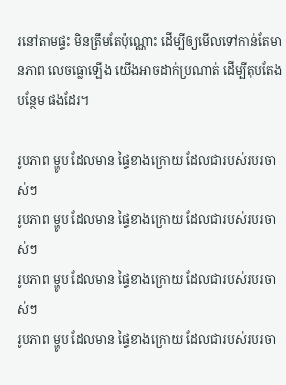រនៅតាមផ្ទះ មិនត្រឹមតែប៉ុណ្ណោះ ដើម្បីឲ្យមើលទៅកាន់តែមានភាព លេចធ្លោឡើង យើងអាចដាក់ប្រណាត់ ដើម្បីតុបតែងបន្ថែម ផងដែរ។

រូបភាព ម្ហូប ដែលមាន ផ្ទៃខាងក្រោយ ដែលជារបស់របរចាស់ៗ
រូបភាព ម្ហូប ដែលមាន ផ្ទៃខាងក្រោយ ដែលជារបស់របរចាស់ៗ
រូបភាព ម្ហូប ដែលមាន ផ្ទៃខាងក្រោយ ដែលជារបស់របរចាស់ៗ
រូបភាព ម្ហូប ដែលមាន ផ្ទៃខាងក្រោយ ដែលជារបស់របរចា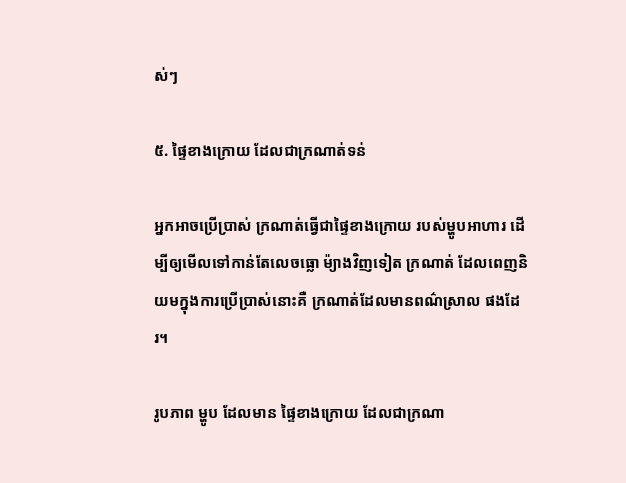ស់ៗ

៥. ផ្ទៃខាងក្រោយ ដែលជាក្រណាត់ទន់

អ្នកអាចប្រើប្រាស់ ក្រណាត់ធ្វើជាផ្ទៃខាងក្រោយ របស់ម្ហូបអាហារ ដើម្បីឲ្យមើលទៅកាន់តែលេចធ្លោ ម៉្យាងវិញទៀត ក្រណាត់ ដែលពេញនិយមក្នុងការប្រើប្រាស់នោះគឺ ក្រណាត់ដែលមានពណ៌ស្រាល ផងដែរ។

រូបភាព ម្ហូប ដែលមាន ផ្ទៃខាងក្រោយ ដែលជាក្រណា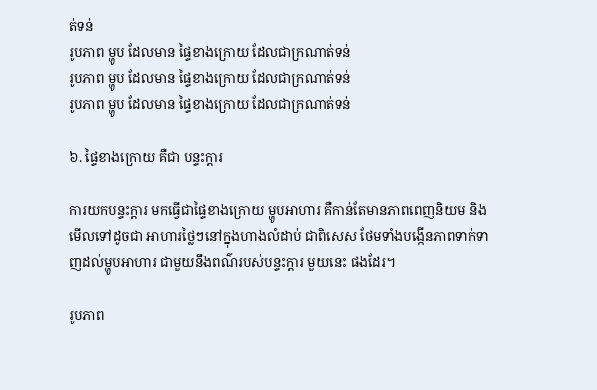ត់ទន់
រូបភាព ម្ហូប ដែលមាន ផ្ទៃខាងក្រោយ ដែលជាក្រណាត់ទន់
រូបភាព ម្ហូប ដែលមាន ផ្ទៃខាងក្រោយ ដែលជាក្រណាត់ទន់
រូបភាព ម្ហូប ដែលមាន ផ្ទៃខាងក្រោយ ដែលជាក្រណាត់ទន់

៦. ផ្ទៃខាងក្រោយ គឺជា បន្ទះក្ដារ

ការយកបន្ទះក្ដារ មកធ្វើជាផ្ទៃខាងក្រោយ ម្ហូបអាហារ គឺកាន់តែមានភាពពេញនិយម និងមើលទៅដូចជា អាហារថ្លៃៗនៅក្នុងហាងលំដាប់ ជាពិសេស ថែមទាំងបង្កើនភាពទាក់ទាញដល់ម្ហូបអាហារ ជាមួយនឹងពណ៌របស់បន្ទះក្ដារ មួយនេះ ផងដែរ។

រូបភាព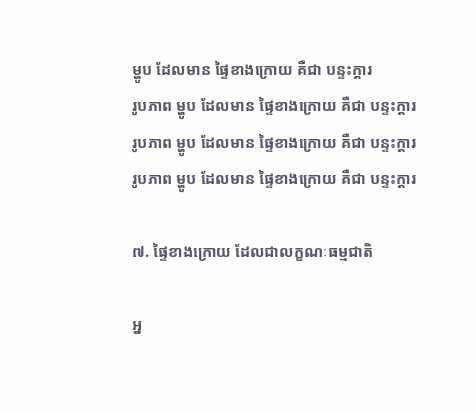ម្ហូប ដែលមាន ផ្ទៃខាងក្រោយ គឺជា បន្ទះក្ដារ
រូបភាព ម្ហូប ដែលមាន ផ្ទៃខាងក្រោយ គឺជា បន្ទះក្ដារ
រូបភាព ម្ហូប ដែលមាន ផ្ទៃខាងក្រោយ គឺជា បន្ទះក្ដារ
រូបភាព ម្ហូប ដែលមាន ផ្ទៃខាងក្រោយ គឺជា បន្ទះក្ដារ

៧. ផ្ទៃខាងក្រោយ ដែលជាលក្ខណៈធម្មជាតិ

អ្ន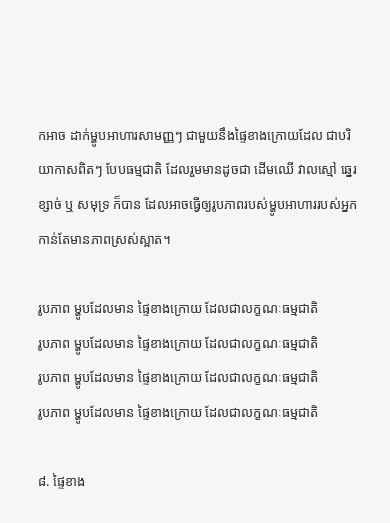កអាច ដាក់ម្ហូបអាហារសាមញ្ញៗ ជាមួយនឹងផ្ទៃខាងក្រោយដែល ជាបរិយាកាសពិតៗ បែបធម្មជាតិ ដែលរួមមានដូចជា ដើមឈើ វាលស្មៅ ឆ្នេរខ្សាច់ ឬ សមុទ្រ ក៏បាន ដែលអាចធ្វើឲ្យរូបភាពរបស់ម្ហូបអាហាររបស់អ្នកកាន់តែមានភាពស្រស់ស្អាត។

រូបភាព ម្ហូបដែលមាន ផ្ទៃខាងក្រោយ ដែលជាលក្ខណៈធម្មជាតិ
រូបភាព ម្ហូបដែលមាន ផ្ទៃខាងក្រោយ ដែលជាលក្ខណៈធម្មជាតិ
រូបភាព ម្ហូបដែលមាន ផ្ទៃខាងក្រោយ ដែលជាលក្ខណៈធម្មជាតិ
រូបភាព ម្ហូបដែលមាន ផ្ទៃខាងក្រោយ ដែលជាលក្ខណៈធម្មជាតិ

៨. ផ្ទៃខាង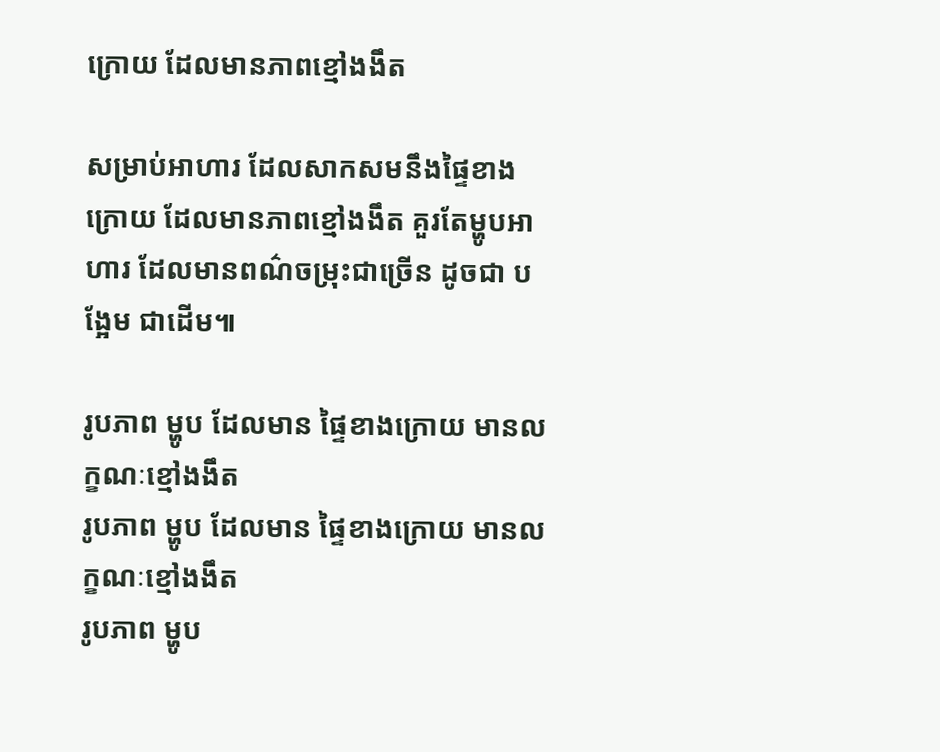ក្រោយ ដែលមានភាពខ្មៅងងឹត

សម្រាប់អាហារ ដែលសាកសមនឹងផ្ទៃខាងក្រោយ ដែលមានភាពខ្មៅងងឹត គួរតែម្ហូបអាហារ ដែលមានពណ៌ចម្រុះជាច្រើន ដូចជា បង្អែម ជាដើម៕

រូបភាព ម្ហូប ដែលមាន ផ្ទៃខាងក្រោយ មានលក្ខណៈខ្មៅងងឹត
រូបភាព ម្ហូប ដែលមាន ផ្ទៃខាងក្រោយ មានលក្ខណៈខ្មៅងងឹត
រូបភាព ម្ហូប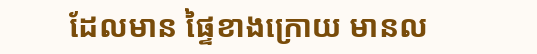ដែលមាន ផ្ទៃខាងក្រោយ មានល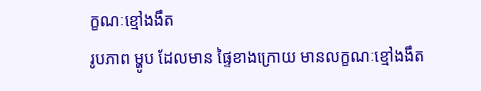ក្ខណៈខ្មៅងងឹត
រូបភាព ម្ហូប ដែលមាន ផ្ទៃខាងក្រោយ មានលក្ខណៈខ្មៅងងឹត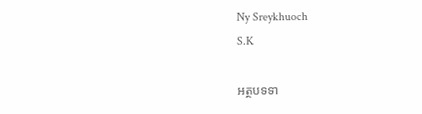Ny Sreykhuoch
S.K

អត្ថបទទា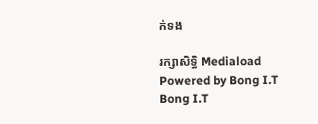ក់ទង

រក្សាសិទ្ធិ Mediaload
Powered by Bong I.T Bong I.T